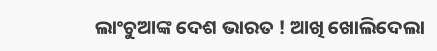ଲାଂଚୁଆଙ୍କ ଦେଶ ଭାରତ ! ଆଖି ଖୋଲିଦେଲା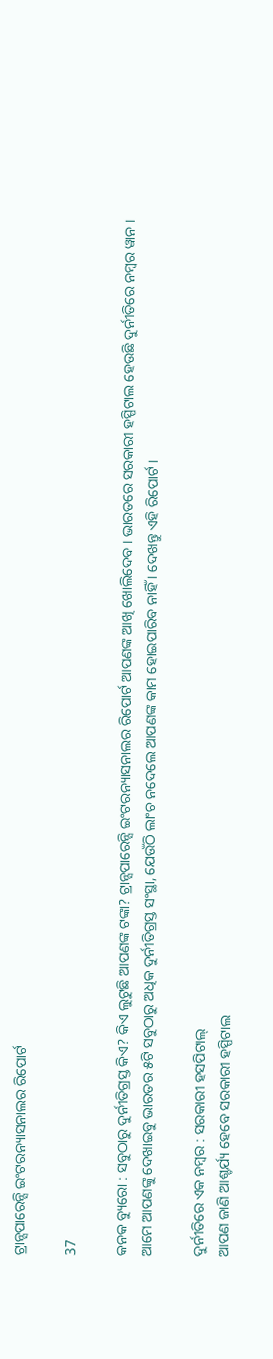ଟ୍ରାନ୍ସପାରେନ୍ସି ଇଂଟରନ୍ୟାସନାଲର ରିପୋର୍ଟ

37

କନକ ବ୍ୟୁରୋ : ସବୁଠାରୁ ଦୁର୍ନୀତିଗ୍ରସ୍ତ କିଏ? କିଏ ଲୁଟୁଛି ଆପଣଙ୍କ ଟଙ୍କା? ଟ୍ରାନ୍ସପାରେନ୍ସି ଇଂଟରନ୍ୟାସନାଲର ରିପୋର୍ଟ ଆପଣଙ୍କ ଆଖି ଖୋଲିଦେବ । ଭାରତରେ ସରକାରୀ ହସ୍ପିଟାଲ ହେଉଛି ଦୁର୍ନୀତିରେ ନମ୍ବର ୱାନ । ଆମେ ଆପଣଙ୍କୁ ଦେଖାଇବୁ ଭାରତର ୫ଟି ସବୁଠାରୁ ଅଧିକ ଦୁର୍ନୀତିଗ୍ରସ୍ତ ସଂସ୍ଥା, ଯେଉଁଠି ଲାଂଚ ନଦେଲେ ଆପଣଙ୍କ କାମ ହୋଇପାରିବ ନାହିଁ । ଦେଖନ୍ତୁ ଏହି ରିପୋର୍ଟ ।

ଦୁର୍ନୀତିରେ ଏକ ନମ୍ବର : ସରକାରୀ ହସପିଟାଲ୍
ଆପଣ ଜାଣି ଆଶ୍ଚର୍ଯ୍ୟ ହେବେ ସରକାରୀ ହସ୍ପିଟାଲ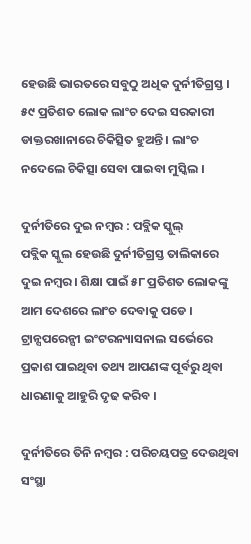ହେଉଛି ଭାରତରେ ସବୁଠୁ ଅଧିକ ଦୁର୍ନୀତିଗ୍ରସ୍ତ । ୫୯ ପ୍ରତିଶତ ଲୋକ ଲାଂଚ ଦେଇ ସରକାରୀ ଡାକ୍ତରଖାନାରେ ଚିକିତ୍ସିତ ହୁଅନ୍ତି । ଲାଂଚ ନଦେଲେ ଚିକିତ୍ସା ସେବା ପାଇବା ମୁସ୍କିଲ ।

ଦୁର୍ନୀତିରେ ଦୁଇ ନମ୍ବର : ପବ୍ଲିକ ସ୍କୁଲ୍
ପବ୍ଲିକ ସ୍କୁଲ ହେଉଛି ଦୁର୍ନୀତିଗ୍ରସ୍ତ ତାଲିକାରେ ଦୁଇ ନମ୍ବର । ଶିକ୍ଷା ପାଇଁ ୫୮ ପ୍ରତିଶତ ଲୋକଙ୍କୁ ଆମ ଦେଶରେ ଲାଂଚ ଦେବାକୁ ପଡେ । ଟ୍ରାନ୍ସପରେନ୍ସୀ ଇଂଟରନ୍ୟାସନାଲ ସର୍ଭେରେ ପ୍ରକାଶ ପାଇଥିବା ତଥ୍ୟ ଆପଣଙ୍କ ପୂର୍ବରୁ ଥିବା ଧାରଣାକୁ ଆହୁରି ଦୃଢ କରିବ ।

ଦୁର୍ନୀତିରେ ତିନି ନମ୍ବର : ପରିଚୟପତ୍ର ଦେଉଥିବା ସଂସ୍ଥା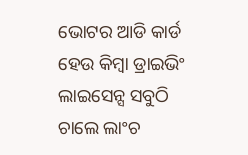ଭୋଟର ଆଡି କାର୍ଡ ହେଉ କିମ୍ବା ଡ୍ରାଇଭିଂ ଲାଇସେନ୍ସ ସବୁଠି ଚାଲେ ଲାଂଚ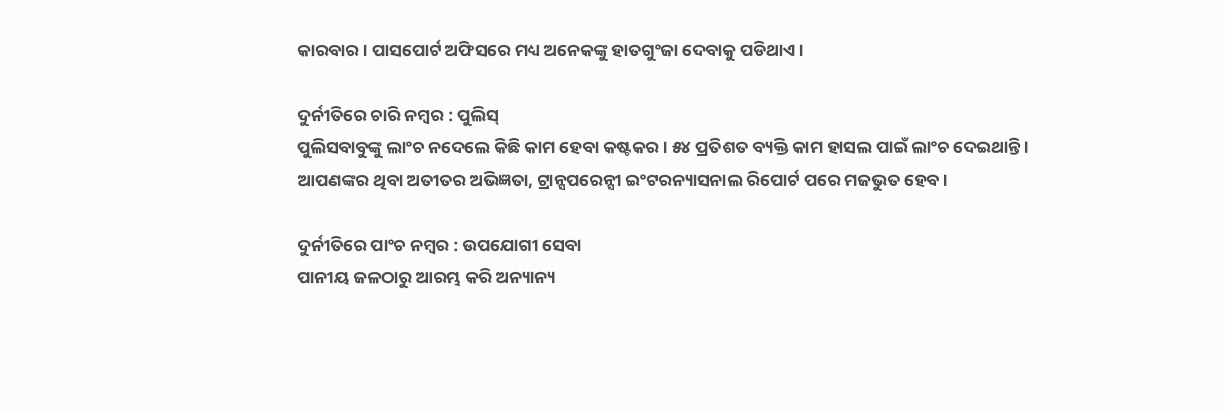କାରବାର । ପାସପୋର୍ଟ ଅଫିସରେ ମଧ୍ୟ ଅନେକଙ୍କୁ ହାତଗୁଂଜା ଦେବାକୁ ପଡିଥାଏ ।

ଦୁର୍ନୀତିରେ ଚାରି ନମ୍ବର : ପୁଲିସ୍
ପୁଲିସବାବୁଙ୍କୁ ଲାଂଚ ନଦେଲେ କିଛି କାମ ହେବା କଷ୍ଟକର । ୫୪ ପ୍ରତିଶତ ବ୍ୟକ୍ତି କାମ ହାସଲ ପାଇଁ ଲାଂଚ ଦେଇଥାନ୍ତି । ଆପଣଙ୍କର ଥିବା ଅତୀତର ଅଭିଜ୍ଞତା, ଟ୍ରାନ୍ସପରେନ୍ସୀ ଇଂଟରନ୍ୟାସନାଲ ରିପୋର୍ଟ ପରେ ମଜଭୁତ ହେବ ।

ଦୁର୍ନୀତିରେ ପାଂଚ ନମ୍ବର : ଉପଯୋଗୀ ସେବା
ପାନୀୟ ଜଳଠାରୁ ଆରମ୍ଭ କରି ଅନ୍ୟାନ୍ୟ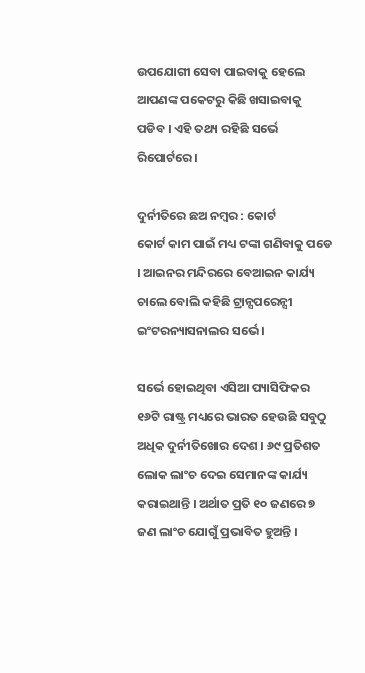ଉପଯୋଗୀ ସେବା ପାଇବାକୁ ହେଲେ ଆପଣଙ୍କ ପକେଟରୁ କିଛି ଖସାଇବାକୁ ପଡିବ । ଏହି ତଥ୍ୟ ରହିଛି ସର୍ଭେ ରିପୋର୍ଟରେ ।

ଦୁର୍ନୀତିରେ ଛଅ ନମ୍ବର : କୋର୍ଟ
କୋର୍ଟ କାମ ପାଇଁ ମଧ୍ୟ ଟଙ୍କା ଗଣିବାକୁ ପଡେ । ଆଇନର ମନ୍ଦିରରେ ବେଆଇନ କାର୍ଯ୍ୟ ଚାଲେ ବୋଲି କହିଛି ଟ୍ରାନ୍ସପରେନ୍ସୀ ଇଂଟରନ୍ୟାସନାଲର ସର୍ଭେ ।

ସର୍ଭେ ହୋଇଥିବା ଏସିଆ ପ୍ୟାସିଫିକର ୧୬ଟି ରାଷ୍ଟ୍ର ମଧ୍ୟରେ ଭାରତ ହେଉଛି ସବୁଠୁ ଅଧିକ ଦୁର୍ନୀତିଖୋର ଦେଶ । ୬୯ ପ୍ରତିଶତ ଲୋକ ଲାଂଚ ଦେଇ ସେମାନଙ୍କ କାର୍ଯ୍ୟ କରାଇଥାନ୍ତି । ଅର୍ଥାତ ପ୍ରତି ୧୦ ଜଣରେ ୭ ଜଣ ଲାଂଚ ଯୋଗୁଁ ପ୍ରଭାବିତ ହୁଅନ୍ତି ।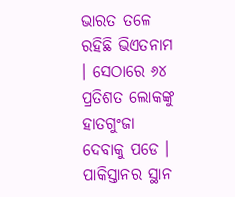ଭାରତ ତଳେ ରହିଛି ଭିଏତନାମ । ସେଠାରେ ୬୪ ପ୍ରତିଶତ ଲୋକଙ୍କୁ ହାତଗୁଂଜା ଦେବାକୁ ପଡେ । ପାକିସ୍ତାନର ସ୍ଥାନ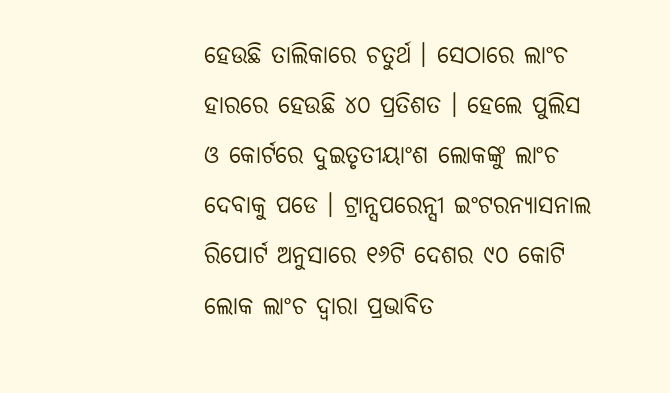ହେଉଛି ତାଲିକାରେ ଚତୁର୍ଥ । ସେଠାରେ ଲାଂଚ ହାରରେ ହେଉଛି ୪୦ ପ୍ରତିଶତ । ହେଲେ ପୁଲିସ ଓ କୋର୍ଟରେ ଦୁଇତୃତୀୟାଂଶ ଲୋକଙ୍କୁ ଲାଂଚ ଦେବାକୁ ପଡେ । ଟ୍ରାନ୍ସପରେନ୍ସୀ ଇଂଟରନ୍ୟାସନାଲ ରିପୋର୍ଟ ଅନୁସାରେ ୧୬ଟି ଦେଶର ୯୦ କୋଟି ଲୋକ ଲାଂଚ ଦ୍ୱାରା ପ୍ରଭାବିତ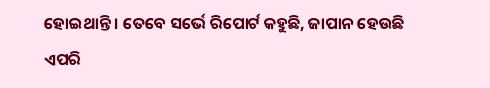ହୋଇଥାନ୍ତି । ତେବେ ସର୍ଭେ ରିପୋର୍ଟ କହୁଛି, ଜାପାନ ହେଉଛି ଏପରି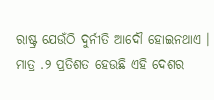ରାଷ୍ଟ୍ର ଯେଉଁଠି ଦୁର୍ନୀତି ଆଦୌ ହୋଇନଥାଏ । ମାତ୍ର .୨ ପ୍ରତିଶତ ହେଉଛି ଏହି ଦେଶର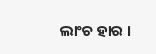ଲାଂଚ ହାର ।